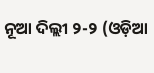ନୂଆ ଦିଲ୍ଲୀ ୨-୨ (ଓଡ଼ିଆ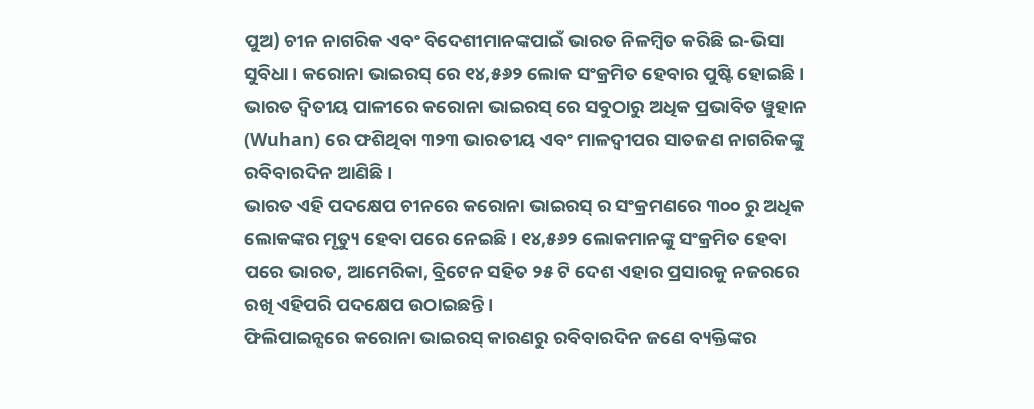ପୁଅ) ଚୀନ ନାଗରିକ ଏବଂ ବିଦେଶୀମାନଙ୍କପାଇଁ ଭାରତ ନିଳମ୍ବିତ କରିଛି ଇ-ଭିସା ସୁବିଧା। କରୋନା ଭାଇରସ୍ ରେ ୧୪,୫୬୨ ଲୋକ ସଂକ୍ରମିତ ହେବାର ପୁଷ୍ଟି ହୋଇଛି।
ଭାରତ ଦ୍ୱିତୀୟ ପାଳୀରେ କରୋନା ଭାଇରସ୍ ରେ ସବୁଠାରୁ ଅଧିକ ପ୍ରଭାବିତ ୱୁହାନ (Wuhan) ରେ ଫଶିଥିବା ୩୨୩ ଭାରତୀୟ ଏବଂ ମାଳଦ୍ୱୀପର ସାତଜଣ ନାଗରିକଙ୍କୁ ରବିବାରଦିନ ଆଣିଛି।
ଭାରତ ଏହି ପଦକ୍ଷେପ ଚୀନରେ କରୋନା ଭାଇରସ୍ ର ସଂକ୍ରମଣରେ ୩୦୦ ରୁ ଅଧିକ ଲୋକଙ୍କର ମୃତ୍ୟୁ ହେବା ପରେ ନେଇଛି। ୧୪,୫୬୨ ଲୋକମାନଙ୍କୁ ସଂକ୍ରମିତ ହେବା ପରେ ଭାରତ, ଆମେରିକା, ବ୍ରିଟେନ ସହିତ ୨୫ ଟି ଦେଶ ଏହାର ପ୍ରସାରକୁ ନଜରରେ ରଖି ଏହିପରି ପଦକ୍ଷେପ ଉଠାଇଛନ୍ତି।
ଫିଲିପାଇନ୍ସରେ କରୋନା ଭାଇରସ୍ କାରଣରୁ ରବିବାରଦିନ ଜଣେ ବ୍ୟକ୍ତିଙ୍କର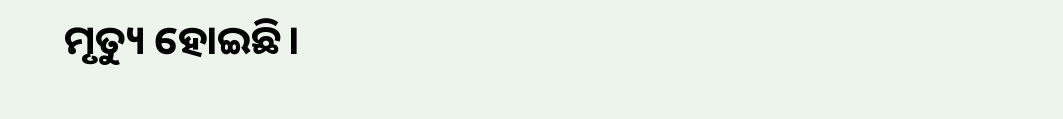ମୃତ୍ୟୁ ହୋଇଛି।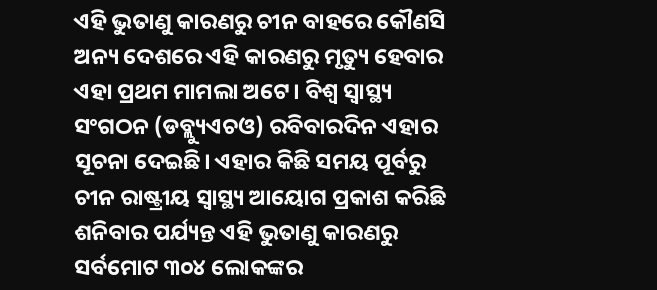ଏହି ଭୁତାଣୁ କାରଣରୁ ଚୀନ ବାହରେ କୌଣସି ଅନ୍ୟ ଦେଶରେ ଏହି କାରଣରୁ ମୃତ୍ୟୁ ହେବାର ଏହା ପ୍ରଥମ ମାମଲା ଅଟେ। ବିଶ୍ବ ସ୍ବାସ୍ଥ୍ୟ ସଂଗଠନ (ଡବ୍ଲ୍ୟୁଏଚଓ) ରବିବାରଦିନ ଏହାର ସୂଚନା ଦେଇଛି। ଏହାର କିଛି ସମୟ ପୂର୍ବରୁ ଚୀନ ରାଷ୍ଟ୍ରୀୟ ସ୍ବାସ୍ଥ୍ୟ ଆୟୋଗ ପ୍ରକାଶ କରିଛି ଶନିବାର ପର୍ଯ୍ୟନ୍ତ ଏହି ଭୁତାଣୁ କାରଣରୁ ସର୍ବମୋଟ ୩୦୪ ଲୋକଙ୍କର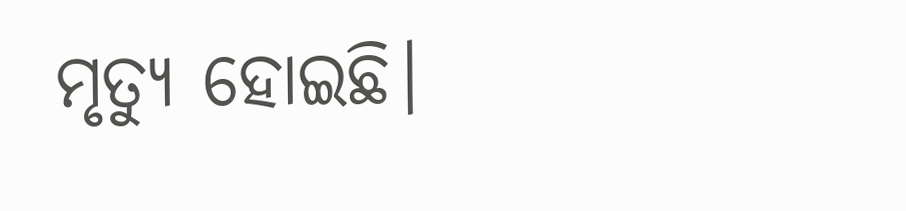ମୃତ୍ୟୁ ହୋଇଛି।